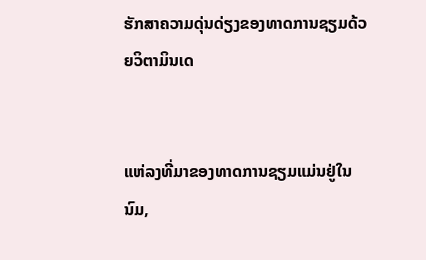ຮັກສາຄວາມດຸ່ນດ່ຽງຂອງທາດການຊຽມດ້ວຍວິຕາມິນເດ


ແຫ່ລງທີ່ມາຂອງທາດການຊຽມແມ່ນຢູ່ໃນນົມ,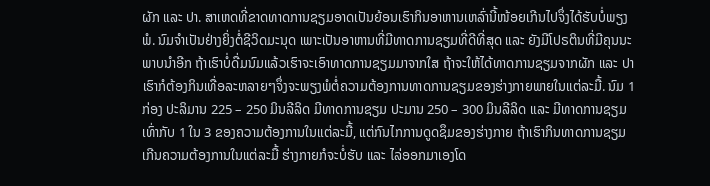ຜັກ ແລະ ປາ. ສາເຫດທີ່ຂາດທາດການຊຽມອາດເປັນຍ້ອນເຮົາກິນອາຫານເຫລົ່ານີ້ໜ້ອຍເກີນໄປຈຶ່ງໄດ້ຮັບບໍ່ພຽງພໍ. ນົມຈຳເປັນຢ່າງຍິ່ງຕໍ່ຊີວິດມະນຸດ ເພາະເປັນອາຫານທີ່ມີທາດການຊຽມທີ່ດີທີ່ສຸດ ແລະ ຍັງມີໂປຣຕິນທີ່ມີຄຸນນະພາບນຳອີກ ຖ້າເຮົາບໍ່ດື່ມນົມແລ້ວເຮົາຈະເອົາທາດການຊຽມມາຈາກໃສ ຖ້າຈະໃຫ້ໄດ້ທາດການຊຽມຈາກຜັກ ແລະ ປາ ເຮົາກໍຕ້ອງກິນເທື່ອລະຫລາຍໆຈຶ່ງຈະພຽງພໍຕໍ່ຄວາມຕ້ອງການທາດການຊຽມຂອງຮ່າງກາຍພາຍໃນແຕ່ລະມື້. ນົມ 1 ກ່ອງ ປະລິມານ 225 – 250 ມິນລີລິດ ມີທາດການຊຽມ ປະມານ 250 – 300 ມິນລີລິດ ແລະ ມີທາດການຊຽມເທົ່າກັບ 1 ໃນ 3 ຂອງຄວາມຕ້ອງການໃນແຕ່ລະມື້, ແຕ່ກົນໄກການດູດຊຶມຂອງຮ່າງກາຍ ຖ້າເຮົາກິນທາດການຊຽມເກີນຄວາມຕ້ອງການໃນແຕ່ລະມື້ ຮ່າງກາຍກໍຈະບໍ່ຮັບ ແລະ ໄລ່ອອກມາເອງໂດ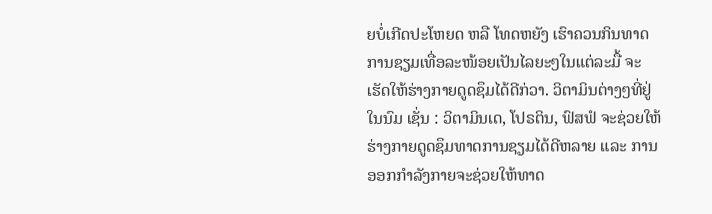ຍບໍ່ເກີດປະໂຫຍດ ຫລື ໂທດຫຍັງ ເຮົາຄວນກິນທາດການຊຽມເທື່ອລະໜ້ອຍເປັນໄລຍະໆໃນແຕ່ລະມື້ ຈະເຮັດໃຫ້ຮ່າງກາຍດູດຊຶມໄດ້ດີກ່ວາ. ວິຕາມິນຕ່າງໆທີ່ຢູ່ໃນນົມ ເຊັ່ນ : ວິຕາມິນເດ, ໂປຣຕິນ, ຟົສຟໍ ຈະຊ່ວຍໃຫ້ຮ່າງກາຍດູດຊຶມທາດການຊຽມໄດ້ດີຫລາຍ ແລະ ການອອກກຳລັງກາຍຈະຊ່ວຍໃຫ້ທາດ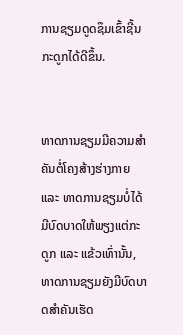ການຊຽມດູດຊຶມເຂົ້າຊີ້ນກະດູກໄດ້ດີຂຶ້ນ.


ທາດການຊຽມມີຄວາມສຳຄັນຕໍ່ໂຄງສ້າງຮ່າງກາຍ ແລະ ທາດການຊຽມບໍ່ໄດ້ມີບົດບາດໃຫ້ພຽງແຕ່ກະດູກ ແລະ ແຂ້ວເທົ່ານັ້ນ, ທາດການຊຽມຍັງມີບົດບາດສຳຄັນເຮັດ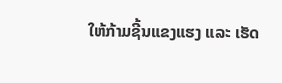ໃຫ້ກ້າມຊີ້ນແຂງແຮງ ແລະ ເຮັດ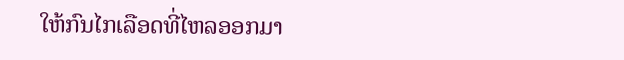ໃຫ້ກົນໄກເລືອດທີ່ໄຫລອອກມາ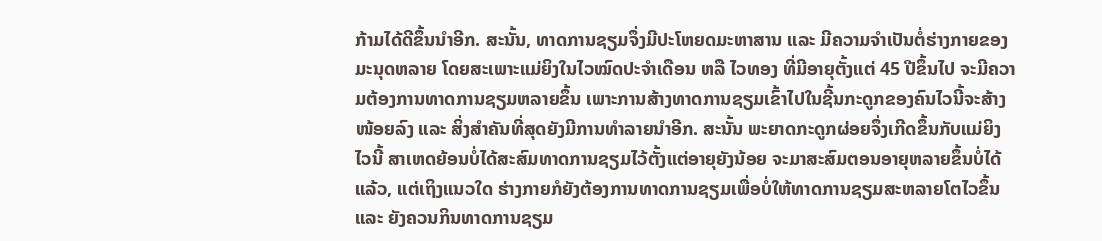ກ້າມໄດ້ດີຂຶ້ນນຳອີກ. ສະນັ້ນ, ທາດການຊຽມຈຶ່ງມີປະໂຫຍດມະຫາສານ ແລະ ມີຄວາມຈຳເປັນຕໍ່ຮ່າງກາຍຂອງມະນຸດຫລາຍ ໂດຍສະເພາະແມ່ຍິງໃນໄວໝົດປະຈຳເດືອນ ຫລື ໄວທອງ ທີ່ມີອາຍຸຕັ້ງແຕ່ 45 ປີຂຶ້ນໄປ ຈະມີຄວາມຕ້ອງການທາດການຊຽມຫລາຍຂຶ້ນ ເພາະການສ້າງທາດການຊຽມເຂົ້າໄປໃນຊີ້ນກະດູກຂອງຄົນໄວນີ້ຈະສ້າງໜ້ອຍລົງ ແລະ ສິ່ງສຳຄັນທີ່ສຸດຍັງມີການທຳລາຍນຳອີກ. ສະນັ້ນ ພະຍາດກະດູກຜ່ອຍຈຶ່ງເກີດຂຶ້ນກັບແມ່ຍິງໄວນີ້ ສາເຫດຍ້ອນບໍ່ໄດ້ສະສົມທາດການຊຽມໄວ້ຕັ້ງແຕ່ອາຍຸຍັງນ້ອຍ ຈະມາສະສົມຕອນອາຍຸຫລາຍຂຶ້ນບໍ່ໄດ້ແລ້ວ, ແຕ່ເຖິງແນວໃດ ຮ່າງກາຍກໍຍັງຕ້ອງການທາດການຊຽມເພື່ອບໍ່ໃຫ້ທາດການຊຽມສະຫລາຍໂຕໄວຂຶ້ນ ແລະ ຍັງຄວນກິນທາດການຊຽມ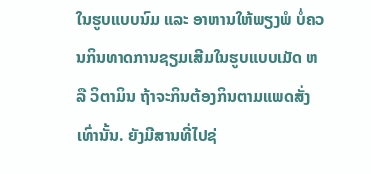ໃນຮູບແບບນົມ ແລະ ອາຫານໃຫ້ພຽງພໍ ບໍ່ຄວນກິນທາດການຊຽມເສີມໃນຮູບແບບເມັດ ຫລື ວິຕາມິນ ຖ້າຈະກິນຕ້ອງກິນຕາມແພດສັ່ງເທົ່ານັ້ນ. ຍັງມີສານທີ່ໄປຊ່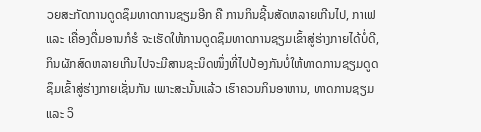ວຍສະກັດການດູດຊຶມທາດການຊຽມອີກ ຄື ການກິນຊີ້ນສັດຫລາຍເກີນໄປ, ກາເຟ ແລະ ເຄື່ອງດື່ມອານກໍຮໍ ຈະເຮັດໃຫ້ການດູດຊຶມທາດການຊຽມເຂົ້າສູ່ຮ່າງກາຍໄດ້ບໍ່ດີ, ກິນຜັກສົດຫລາຍເກີນໄປຈະມີສານຊະນິດໜຶ່ງທີ່ໄປປ້ອງກັນບໍ່ໃຫ້ທາດການຊຽມດູດຊຶມເຂົ້າສູ່ຮ່າງກາຍເຊັ່ນກັນ ເພາະສະນັ້ນແລ້ວ ເຮົາຄວນກິນອາຫານ, ທາດການຊຽມ ແລະ ວິ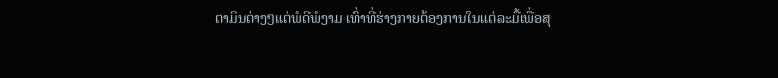ຕາມິນຕ່າງໆແຕ່ພໍດີພໍງາມ ເທົ່າທີ່ຮ່າງກາຍຕ້ອງການໃນແຕ່ລະມື້ເພື່ອສຸ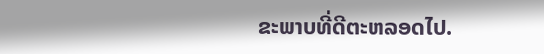ຂະພາບທີ່ດີຕະຫລອດໄປ.